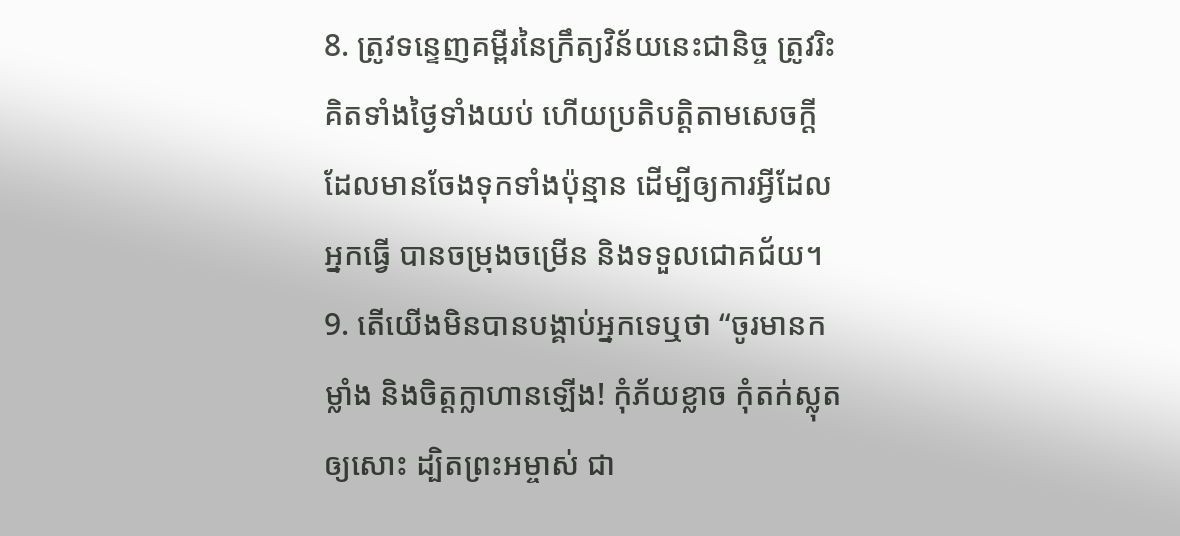8. ត្រូវទន្ទេញគម្ពីរនៃក្រឹត្យវិន័យនេះជានិច្ច ត្រូវរិះគិតទាំងថ្ងៃទាំងយប់ ហើយប្រតិបត្តិតាមសេចក្ដីដែលមានចែងទុកទាំងប៉ុន្មាន ដើម្បីឲ្យការអ្វីដែលអ្នកធ្វើ បានចម្រុងចម្រើន និងទទួលជោគជ័យ។
9. តើយើងមិនបានបង្គាប់អ្នកទេឬថា “ចូរមានកម្លាំង និងចិត្តក្លាហានឡើង! កុំភ័យខ្លាច កុំតក់ស្លុតឲ្យសោះ ដ្បិតព្រះអម្ចាស់ ជា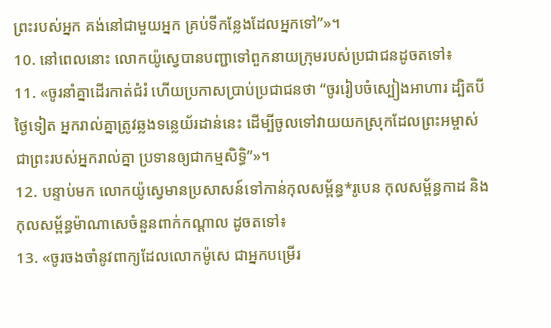ព្រះរបស់អ្នក គង់នៅជាមួយអ្នក គ្រប់ទីកន្លែងដែលអ្នកទៅ”»។
10. នៅពេលនោះ លោកយ៉ូស្វេបានបញ្ជាទៅពួកនាយក្រុមរបស់ប្រជាជនដូចតទៅ៖
11. «ចូរនាំគ្នាដើរកាត់ជំរំ ហើយប្រកាសប្រាប់ប្រជាជនថា “ចូររៀបចំស្បៀងអាហារ ដ្បិតបីថ្ងៃទៀត អ្នករាល់គ្នាត្រូវឆ្លងទន្លេយ័រដាន់នេះ ដើម្បីចូលទៅវាយយកស្រុកដែលព្រះអម្ចាស់ ជាព្រះរបស់អ្នករាល់គ្នា ប្រទានឲ្យជាកម្មសិទ្ធិ”»។
12. បន្ទាប់មក លោកយ៉ូស្វេមានប្រសាសន៍ទៅកាន់កុលសម្ព័ន្ធ*រូបេន កុលសម្ព័ន្ធកាដ និងកុលសម្ព័ន្ធម៉ាណាសេចំនួនពាក់កណ្ដាល ដូចតទៅ៖
13. «ចូរចងចាំនូវពាក្យដែលលោកម៉ូសេ ជាអ្នកបម្រើរ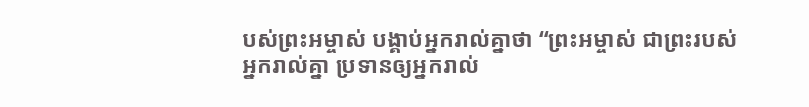បស់ព្រះអម្ចាស់ បង្គាប់អ្នករាល់គ្នាថា “ព្រះអម្ចាស់ ជាព្រះរបស់អ្នករាល់គ្នា ប្រទានឲ្យអ្នករាល់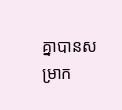គ្នាបានសម្រាក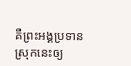គឺព្រះអង្គប្រទានស្រុកនេះឲ្យ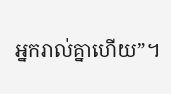អ្នករាល់គ្នាហើយ”។